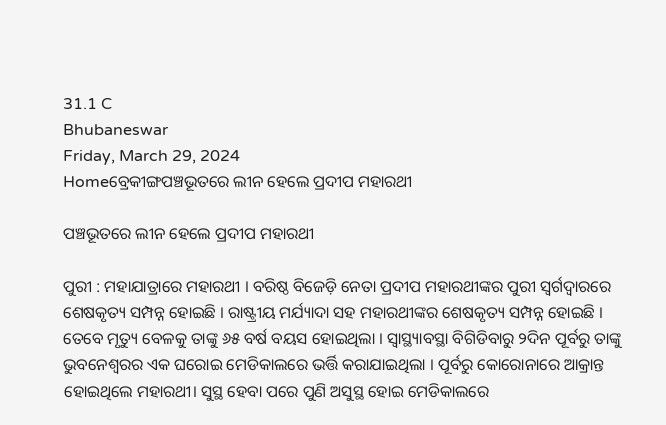31.1 C
Bhubaneswar
Friday, March 29, 2024
Homeବ୍ରେକୀଙ୍ଗପଞ୍ଚଭୂତରେ ଲୀନ ହେଲେ ପ୍ରଦୀପ ମହାରଥୀ

ପଞ୍ଚଭୂତରେ ଲୀନ ହେଲେ ପ୍ରଦୀପ ମହାରଥୀ

ପୁରୀ : ମହାଯାତ୍ରାରେ ମହାରଥୀ । ବରିଷ୍ଠ ବିଜେଡ଼ି ନେତା ପ୍ରଦୀପ ମହାରଥୀଙ୍କର ପୁରୀ ସ୍ୱର୍ଗଦ୍ୱାରରେ ଶେଷକୃତ୍ୟ ସମ୍ପନ୍ନ ହୋଇଛି । ରାଷ୍ଟ୍ରୀୟ ମର୍ଯ୍ୟାଦା ସହ ମହାରଥୀଙ୍କର ଶେଷକୃତ୍ୟ ସମ୍ପନ୍ନ ହୋଇଛି । ତେବେ ମୃତ୍ୟୁ ବେଳକୁ ତାଙ୍କୁ ୬୫ ବର୍ଷ ବୟସ ହୋଇଥିଲା । ସ୍ୱାସ୍ଥ୍ୟାବସ୍ଥା ବିଗିଡିବାରୁ ୨ଦିନ ପୂର୍ବରୁ ତାଙ୍କୁ ଭୁବନେଶ୍ୱରର ଏକ ଘରୋଇ ମେଡିକାଲରେ ଭର୍ତ୍ତି କରାଯାଇଥିଲା । ପୂର୍ବରୁ କୋରୋନାରେ ଆକ୍ରାନ୍ତ ହୋଇଥିଲେ ମହାରଥୀ। ସୁସ୍ଥ ହେବା ପରେ ପୁଣି ଅସୁସ୍ଥ ହୋଇ ମେଡିକାଲରେ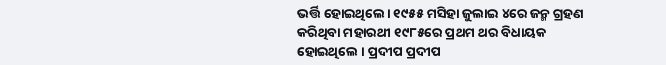ଭର୍ତ୍ତି ହୋଇଥିଲେ। ୧୯୫୫ ମସିହା ଜୁଲାଇ ୪ରେ ଜନ୍ମ ଗ୍ରହଣ କରିଥିବା ମହାରଥୀ ୧୯୮୫ରେ ପ୍ରଥମ ଥର ବିଧାୟକ ହୋଇଥିଲେ । ପ୍ରଦୀପ ପ୍ରଦୀପ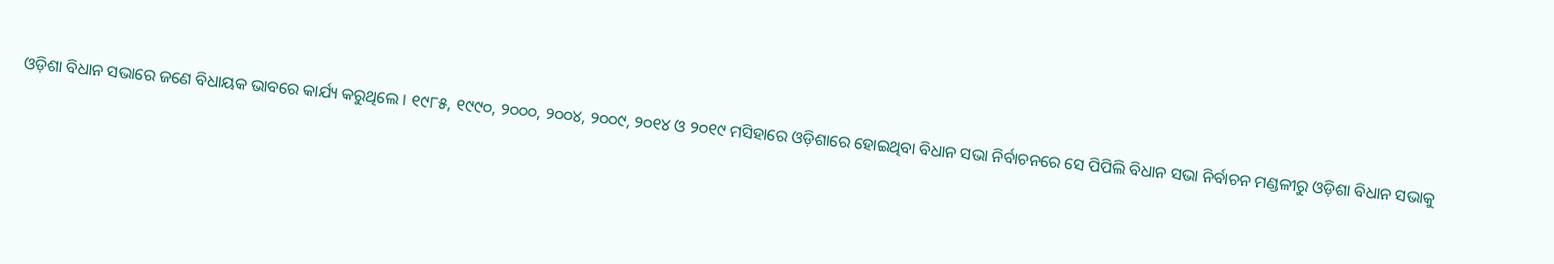ଓଡ଼ିଶା ବିଧାନ ସଭାରେ ଜଣେ ବିଧାୟକ ଭାବରେ କାର୍ଯ୍ୟ କରୁଥିଲେ । ୧୯୮୫, ୧୯୯୦, ୨୦୦୦, ୨୦୦୪, ୨୦୦୯, ୨୦୧୪ ଓ ୨୦୧୯ ମସିହାରେ ଓଡ଼ିଶାରେ ହୋଇଥିବା ବିଧାନ ସଭା ନିର୍ବାଚନରେ ସେ ପିପିଲି ବିଧାନ ସଭା ନିର୍ବାଚନ ମଣ୍ଡଳୀରୁ ଓଡ଼ିଶା ବିଧାନ ସଭାକୁ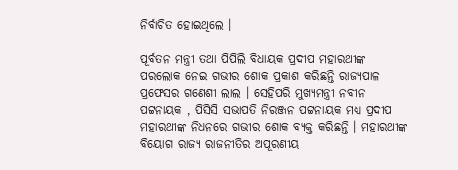ନିର୍ବାଚିତ ହୋଇଥିଲେ ।

ପୂର୍ବତନ ମନ୍ତ୍ରୀ ତଥା ପିପିଲି ବିଧାୟକ ପ୍ରଦୀପ ମହାରଥୀଙ୍କ ପରଲୋକ ନେଇ ଗଭୀର ଶୋକ ପ୍ରକାଶ କରିଛନ୍ତି ରାଜ୍ୟପାଳ ପ୍ରଫେସର ଗଣେଶୀ ଲାଲ । ସେହିପରି ମୁଖ୍ୟମନ୍ତ୍ରୀ ନବୀନ ପଟ୍ଟନାୟକ , ପିସିସି ସଭାପତି ନିରଞ୍ଜନ ପଟ୍ଟନାୟକ ମଧ୍ୟ ପ୍ରଦୀପ ମହାରଥୀଙ୍କ ନିଧନରେ ଗଭୀର ଶୋକ ବ୍ୟକ୍ତ କରିଛନ୍ତି । ମହାରଥୀଙ୍କ ବିୟୋଗ ରାଜ୍ୟ ରାଜନୀତିର ଅପୂରଣୀୟ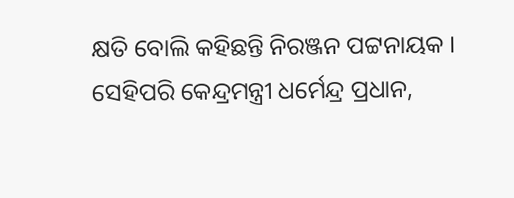କ୍ଷତି ବୋଲି କହିଛନ୍ତି ନିରଞ୍ଜନ ପଟ୍ଟନାୟକ । ସେହିପରି କେନ୍ଦ୍ରମନ୍ତ୍ରୀ ଧର୍ମେନ୍ଦ୍ର ପ୍ରଧାନ,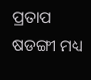ପ୍ରତାପ ଷଡଙ୍ଗୀ ମଧ୍ୟ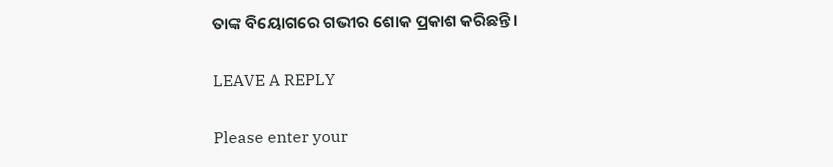ତାଙ୍କ ବିୟୋଗରେ ଗଭୀର ଶୋକ ପ୍ରକାଶ କରିଛନ୍ତି ।

LEAVE A REPLY

Please enter your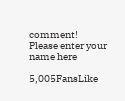comment!
Please enter your name here

5,005FansLike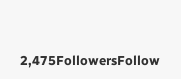2,475FollowersFollow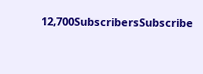12,700SubscribersSubscribe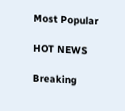Most Popular

HOT NEWS

Breaking